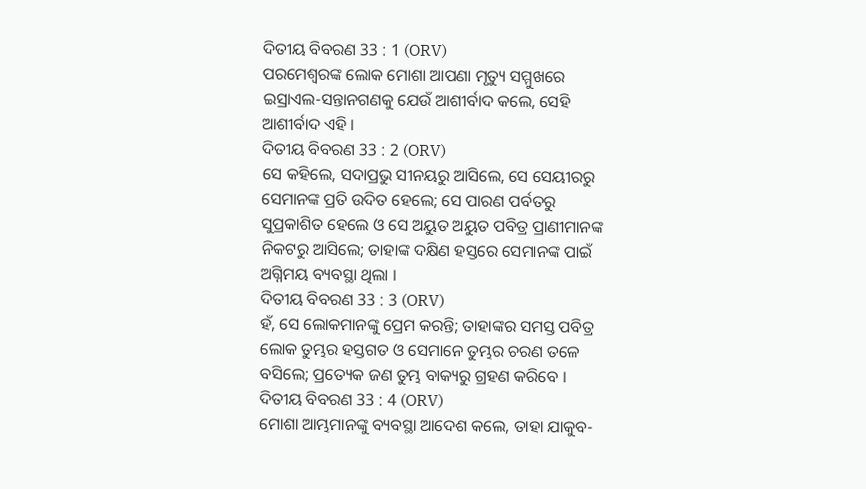ଦିତୀୟ ବିବରଣ 33 : 1 (ORV)
ପରମେଶ୍ଵରଙ୍କ ଲୋକ ମୋଶା ଆପଣା ମୃତ୍ୟୁ ସମ୍ମୁଖରେ ଇସ୍ରାଏଲ-ସନ୍ତାନଗଣକୁ ଯେଉଁ ଆଶୀର୍ବାଦ କଲେ, ସେହି ଆଶୀର୍ବାଦ ଏହି ।
ଦିତୀୟ ବିବରଣ 33 : 2 (ORV)
ସେ କହିଲେ, ସଦାପ୍ରଭୁ ସୀନୟରୁ ଆସିଲେ, ସେ ସେୟୀରରୁ ସେମାନଙ୍କ ପ୍ରତି ଉଦିତ ହେଲେ; ସେ ପାରଣ ପର୍ବତରୁ ସୁପ୍ରକାଶିତ ହେଲେ ଓ ସେ ଅୟୁତ ଅୟୁତ ପବିତ୍ର ପ୍ରାଣୀମାନଙ୍କ ନିକଟରୁ ଆସିଲେ; ତାହାଙ୍କ ଦକ୍ଷିଣ ହସ୍ତରେ ସେମାନଙ୍କ ପାଇଁ ଅଗ୍ନିମୟ ବ୍ୟବସ୍ଥା ଥିଲା ।
ଦିତୀୟ ବିବରଣ 33 : 3 (ORV)
ହଁ, ସେ ଲୋକମାନଙ୍କୁ ପ୍ରେମ କରନ୍ତି; ତାହାଙ୍କର ସମସ୍ତ ପବିତ୍ର ଲୋକ ତୁମ୍ଭର ହସ୍ତଗତ ଓ ସେମାନେ ତୁମ୍ଭର ଚରଣ ତଳେ ବସିଲେ; ପ୍ରତ୍ୟେକ ଜଣ ତୁମ୍ଭ ବାକ୍ୟରୁ ଗ୍ରହଣ କରିବେ ।
ଦିତୀୟ ବିବରଣ 33 : 4 (ORV)
ମୋଶା ଆମ୍ଭମାନଙ୍କୁ ବ୍ୟବସ୍ଥା ଆଦେଶ କଲେ, ତାହା ଯାକୁବ-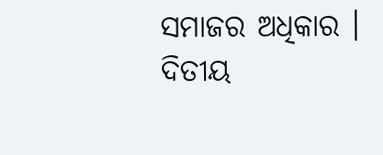ସମାଜର ଅଧିକାର ।
ଦିତୀୟ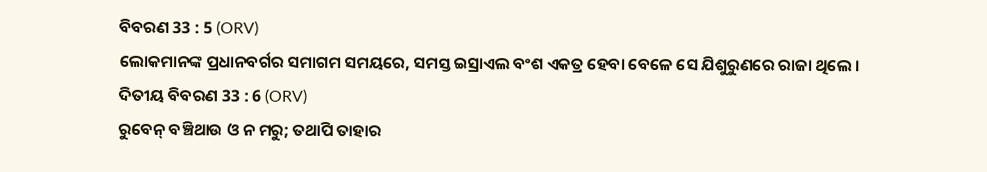ବିବରଣ 33 : 5 (ORV)
ଲୋକମାନଙ୍କ ପ୍ରଧାନବର୍ଗର ସମାଗମ ସମୟରେ, ସମସ୍ତ ଇସ୍ରାଏଲ ବଂଶ ଏକତ୍ର ହେବା ବେଳେ ସେ ଯିଶୁରୁଣରେ ରାଜା ଥିଲେ ।
ଦିତୀୟ ବିବରଣ 33 : 6 (ORV)
ରୁବେନ୍ ବଞ୍ଚିଥାଉ ଓ ନ ମରୁ; ତଥାପି ତାହାର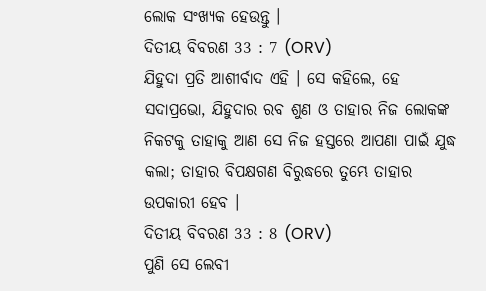ଲୋକ ସଂଖ୍ୟକ ହେଉନ୍ତୁ ।
ଦିତୀୟ ବିବରଣ 33 : 7 (ORV)
ଯିହୁଦା ପ୍ରତି ଆଶୀର୍ବାଦ ଏହି । ସେ କହିଲେ, ହେ ସଦାପ୍ରଭୋ, ଯିହୁଦାର ରବ ଶୁଣ ଓ ତାହାର ନିଜ ଲୋକଙ୍କ ନିକଟକୁ ତାହାକୁ ଆଣ ସେ ନିଜ ହସ୍ତରେ ଆପଣା ପାଇଁ ଯୁଦ୍ଧ କଲା; ତାହାର ବିପକ୍ଷଗଣ ବିରୁଦ୍ଧରେ ତୁମ୍ଭେ ତାହାର ଉପକାରୀ ହେବ ।
ଦିତୀୟ ବିବରଣ 33 : 8 (ORV)
ପୁଣି ସେ ଲେବୀ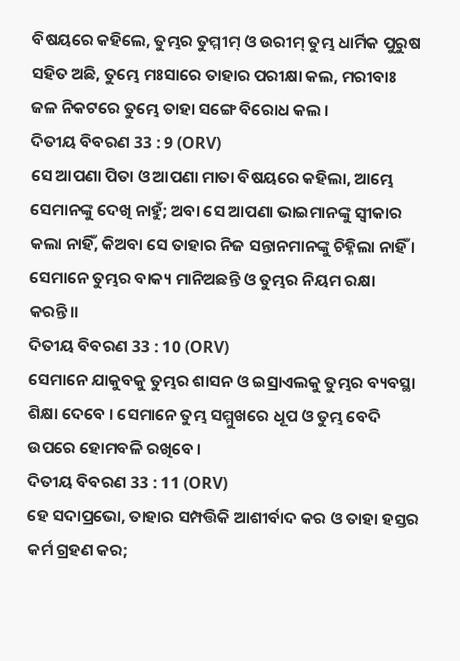ବିଷୟରେ କହିଲେ, ତୁମ୍ଭର ତୁମ୍ମୀମ୍ ଓ ଉରୀମ୍ ତୁମ୍ଭ ଧାର୍ମିକ ପୁରୁଷ ସହିତ ଅଛି, ତୁମ୍ଭେ ମଃସାରେ ତାହାର ପରୀକ୍ଷା କଲ, ମରୀବାଃ ଜଳ ନିକଟରେ ତୁମ୍ଭେ ତାହା ସଙ୍ଗେ ବିରୋଧ କଲ ।
ଦିତୀୟ ବିବରଣ 33 : 9 (ORV)
ସେ ଆପଣା ପିତା ଓ ଆପଣା ମାତା ବିଷୟରେ କହିଲା, ଆମ୍ଭେ ସେମାନଙ୍କୁ ଦେଖି ନାହୁଁ; ଅବା ସେ ଆପଣା ଭାଇମାନଙ୍କୁ ସ୍ଵୀକାର କଲା ନାହିଁ, କିଅବା ସେ ତାହାର ନିଜ ସନ୍ତାନମାନଙ୍କୁ ଚିହ୍ନିଲା ନାହିଁ । ସେମାନେ ତୁମ୍ଭର ବାକ୍ୟ ମାନିଅଛନ୍ତି ଓ ତୁମ୍ଭର ନିୟମ ରକ୍ଷା କରନ୍ତି।।
ଦିତୀୟ ବିବରଣ 33 : 10 (ORV)
ସେମାନେ ଯାକୁବକୁ ତୁମ୍ଭର ଶାସନ ଓ ଇସ୍ରାଏଲକୁ ତୁମ୍ଭର ବ୍ୟବସ୍ଥା ଶିକ୍ଷା ଦେବେ । ସେମାନେ ତୁମ୍ଭ ସମ୍ମୁଖରେ ଧୂପ ଓ ତୁମ୍ଭ ବେଦି ଉପରେ ହୋମବଳି ରଖିବେ ।
ଦିତୀୟ ବିବରଣ 33 : 11 (ORV)
ହେ ସଦାପ୍ରଭୋ, ତାହାର ସମ୍ପତ୍ତିକି ଆଶୀର୍ବାଦ କର ଓ ତାହା ହସ୍ତର କର୍ମ ଗ୍ରହଣ କର;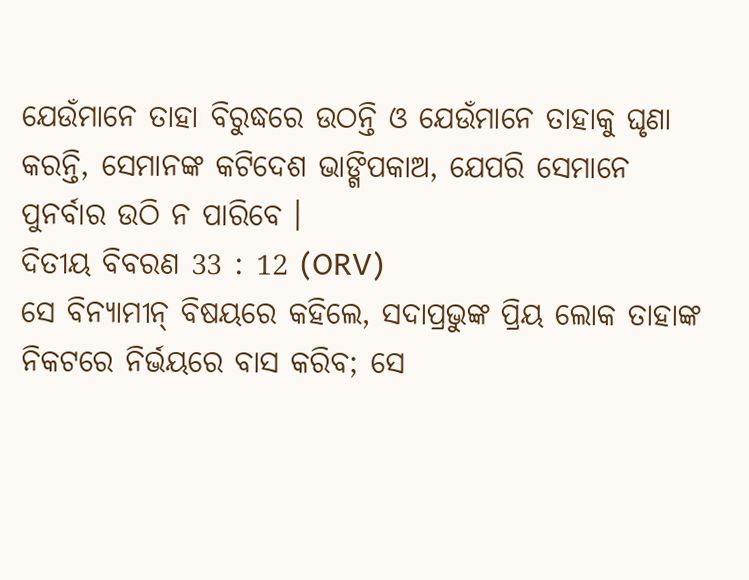ଯେଉଁମାନେ ତାହା ବିରୁଦ୍ଧରେ ଉଠନ୍ତି ଓ ଯେଉଁମାନେ ତାହାକୁ ଘୃଣା କରନ୍ତି, ସେମାନଙ୍କ କଟିଦେଶ ଭାଙ୍ଗିପକାଅ, ଯେପରି ସେମାନେ ପୁନର୍ବାର ଉଠି ନ ପାରିବେ ।
ଦିତୀୟ ବିବରଣ 33 : 12 (ORV)
ସେ ବିନ୍ୟାମୀନ୍ ବିଷୟରେ କହିଲେ, ସଦାପ୍ରଭୁଙ୍କ ପ୍ରିୟ ଲୋକ ତାହାଙ୍କ ନିକଟରେ ନିର୍ଭୟରେ ବାସ କରିବ; ସେ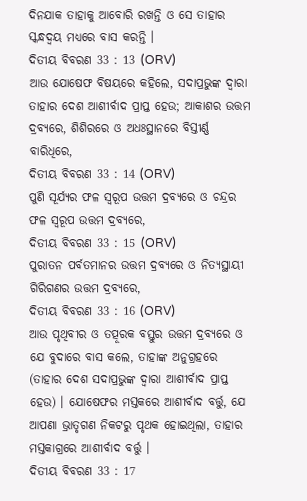ଦିନଯାକ ତାହାକୁ ଆବୋରି ରଖନ୍ତି ଓ ସେ ତାହାର ସ୍କନ୍ଧଦ୍ଵୟ ମଧ୍ୟରେ ବାସ କରନ୍ତି ।
ଦିତୀୟ ବିବରଣ 33 : 13 (ORV)
ଆଉ ଯୋଷେଫ ବିଷୟରେ କହିଲେ, ସଦାପ୍ରଭୁଙ୍କ ଦ୍ଵାରା ତାହାର ଦେଶ ଆଶୀର୍ବାଦ ପ୍ରାପ୍ତ ହେଉ; ଆକାଶର ଉତ୍ତମ ଦ୍ରବ୍ୟରେ, ଶିଶିରରେ ଓ ଅଧଃସ୍ଥାନରେ ବିସ୍ତୀର୍ଣ୍ଣ ବାରିଧିରେ,
ଦିତୀୟ ବିବରଣ 33 : 14 (ORV)
ପୁଣି ସୂର୍ଯ୍ୟର ଫଳ ସ୍ଵରୂପ ଉତ୍ତମ ଦ୍ରବ୍ୟରେ ଓ ଚନ୍ଦ୍ରର ଫଳ ସ୍ଵରୂପ ଉତ୍ତମ ଦ୍ରବ୍ୟରେ,
ଦିତୀୟ ବିବରଣ 33 : 15 (ORV)
ପୁରାତନ ପର୍ବତମାନର ଉତ୍ତମ ଦ୍ରବ୍ୟରେ ଓ ନିତ୍ୟସ୍ଥାୟୀ ଗିରିଗଣର ଉତ୍ତମ ଦ୍ରବ୍ୟରେ,
ଦିତୀୟ ବିବରଣ 33 : 16 (ORV)
ଆଉ ପୃଥିବୀର ଓ ତତ୍ପୂରକ ବସ୍ତୁର ଉତ୍ତମ ଦ୍ରବ୍ୟରେ ଓ ଯେ ବୁଦାରେ ବାସ କଲେ, ତାହାଙ୍କ ଅନୁଗ୍ରହରେ (ତାହାର ଦେଶ ସଦାପ୍ରଭୁଙ୍କ ଦ୍ଵାରା ଆଶୀର୍ବାଦ ପ୍ରାପ୍ତ ହେଉ) । ଯୋଷେଫର ମସ୍ତକରେ ଆଶୀର୍ବାଦ ବର୍ତ୍ତୁ, ଯେ ଆପଣା ଭ୍ରାତୃଗଣ ନିକଟରୁ ପୃଥକ ହୋଇଥିଲା, ତାହାର ମସ୍ତକାଗ୍ରରେ ଆଶୀର୍ବାଦ ବର୍ତ୍ତୁ ।
ଦିତୀୟ ବିବରଣ 33 : 17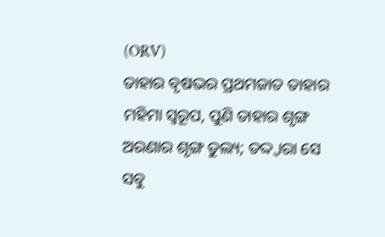(ORV)
ତାହାର ବୃଷଭର ପ୍ରଥମଜାତ ତାହାର ମହିମା ସ୍ଵରୂପ, ପୁଣି ତାହାର ଶୃଙ୍ଗ ଅରଣାର ଶୃଙ୍ଗ ତୁଲ୍ୟ; ତଦ୍ଦ୍ଵାରା ସେ ସବୁ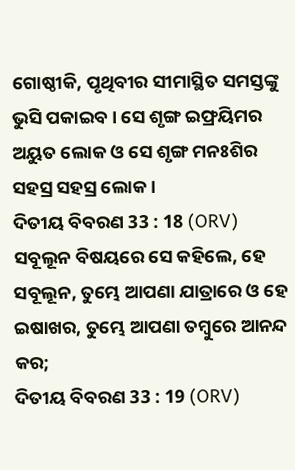ଗୋଷ୍ଠୀକି, ପୃଥିବୀର ସୀମାସ୍ଥିତ ସମସ୍ତଙ୍କୁ ଭୁସି ପକାଇବ । ସେ ଶୃଙ୍ଗ ଇଫ୍ରୟିମର ଅୟୁତ ଲୋକ ଓ ସେ ଶୃଙ୍ଗ ମନଃଶିର ସହସ୍ର ସହସ୍ର ଲୋକ ।
ଦିତୀୟ ବିବରଣ 33 : 18 (ORV)
ସବୂଲୂନ ବିଷୟରେ ସେ କହିଲେ, ହେ ସବୂଲୂନ, ତୁମ୍ଭେ ଆପଣା ଯାତ୍ରାରେ ଓ ହେ ଇଷାଖର, ତୁମ୍ଭେ ଆପଣା ତମ୍ଵୁରେ ଆନନ୍ଦ କର;
ଦିତୀୟ ବିବରଣ 33 : 19 (ORV)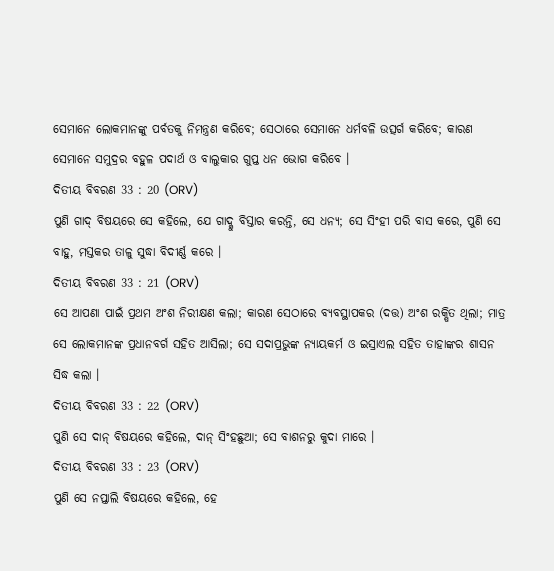ସେମାନେ ଲୋକମାନଙ୍କୁ ପର୍ବତକୁ ନିମନ୍ତ୍ରଣ କରିବେ; ସେଠାରେ ସେମାନେ ଧର୍ମବଳି ଉତ୍ସର୍ଗ କରିବେ; କାରଣ ସେମାନେ ସମୁଦ୍ରର ବହୁଳ ପଦାର୍ଥ ଓ ବାଲୁକାର ଗୁପ୍ତ ଧନ ଭୋଗ କରିବେ ।
ଦିତୀୟ ବିବରଣ 33 : 20 (ORV)
ପୁଣି ଗାଦ୍ ବିଷୟରେ ସେ କହିଲେ, ଯେ ଗାଦ୍କୁ ବିସ୍ତାର କରନ୍ତି, ସେ ଧନ୍ୟ; ସେ ସିଂହୀ ପରି ବାସ କରେ, ପୁଣି ସେ ବାହୁ, ମସ୍ତକର ତାଳୁ ସୁଦ୍ଧା ବିଦୀର୍ଣ୍ଣ କରେ ।
ଦିତୀୟ ବିବରଣ 33 : 21 (ORV)
ସେ ଆପଣା ପାଇଁ ପ୍ରଥମ ଅଂଶ ନିରୀକ୍ଷଣ କଲା; କାରଣ ସେଠାରେ ବ୍ୟବସ୍ଥାପକର (ଦତ୍ତ) ଅଂଶ ରକ୍ଷିତ ଥିଲା; ମାତ୍ର ସେ ଲୋକମାନଙ୍କ ପ୍ରଧାନବର୍ଗ ସହିତ ଆସିଲା; ସେ ସଦାପ୍ରଭୁଙ୍କ ନ୍ୟାୟକର୍ମ ଓ ଇସ୍ରାଏଲ ସହିତ ତାହାଙ୍କର ଶାସନ ସିଦ୍ଧ କଲା ।
ଦିତୀୟ ବିବରଣ 33 : 22 (ORV)
ପୁଣି ସେ ଦାନ୍ ବିଷୟରେ କହିଲେ, ଦାନ୍ ସିଂହଛୁଆ; ସେ ବାଶନରୁ କୁଦା ମାରେ ।
ଦିତୀୟ ବିବରଣ 33 : 23 (ORV)
ପୁଣି ସେ ନପ୍ତାଲି ବିଷୟରେ କହିଲେ, ହେ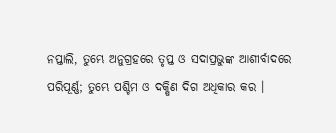ନପ୍ତାଲି, ତୁମ୍ଭେ ଅନୁଗ୍ରହରେ ତୃପ୍ତ ଓ ସଦାପ୍ରଭୁଙ୍କ ଆଶୀର୍ବାଦରେ ପରିପୂର୍ଣ୍ଣ; ତୁମ୍ଭେ ପଶ୍ଚିମ ଓ ଦକ୍ଷିଣ ଦିଗ ଅଧିକାର କର ।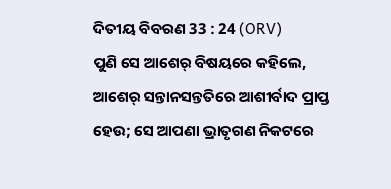ଦିତୀୟ ବିବରଣ 33 : 24 (ORV)
ପୁଣି ସେ ଆଶେର୍ ବିଷୟରେ କହିଲେ, ଆଶେର୍ ସନ୍ତାନସନ୍ତତିରେ ଆଶୀର୍ବାଦ ପ୍ରାପ୍ତ ହେଉ; ସେ ଆପଣା ଭ୍ରାତୃଗଣ ନିକଟରେ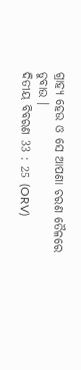ଗ୍ରାହ୍ୟ ହେଉ ଓ ସେ ଆପଣା ଚରଣ ତୈଳରେ ଡୁବାଉ ।
ଦିତୀୟ ବିବରଣ 33 : 25 (ORV)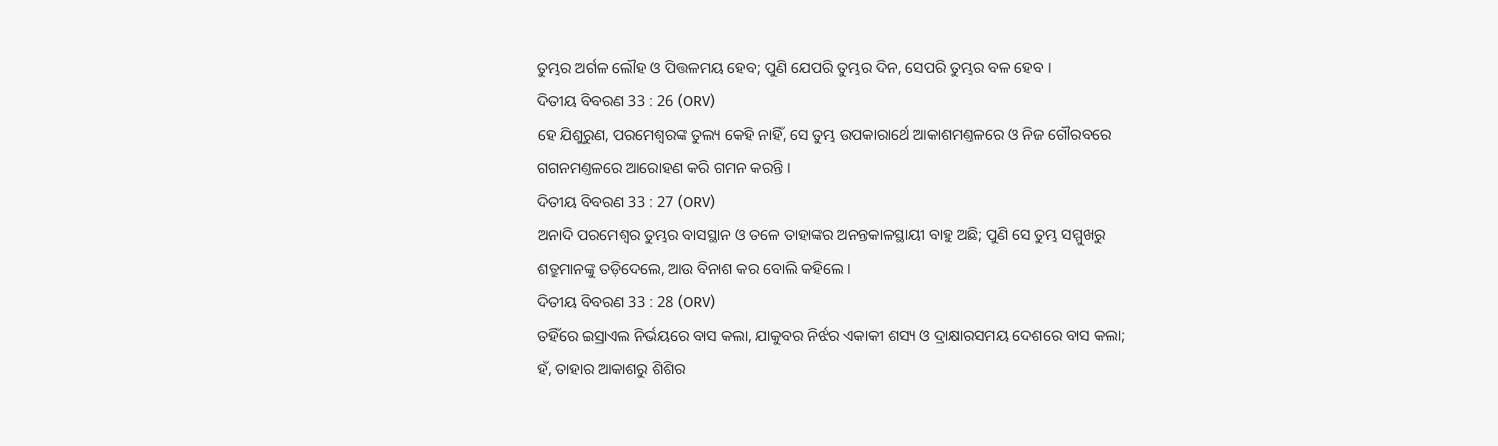ତୁମ୍ଭର ଅର୍ଗଳ ଲୌହ ଓ ପିତ୍ତଳମୟ ହେବ; ପୁଣି ଯେପରି ତୁମ୍ଭର ଦିନ, ସେପରି ତୁମ୍ଭର ବଳ ହେବ ।
ଦିତୀୟ ବିବରଣ 33 : 26 (ORV)
ହେ ଯିଶୁରୁଣ, ପରମେଶ୍ଵରଙ୍କ ତୁଲ୍ୟ କେହି ନାହିଁ, ସେ ତୁମ୍ଭ ଉପକାରାର୍ଥେ ଆକାଶମଣ୍ତଳରେ ଓ ନିଜ ଗୌରବରେ ଗଗନମଣ୍ତଳରେ ଆରୋହଣ କରି ଗମନ କରନ୍ତି ।
ଦିତୀୟ ବିବରଣ 33 : 27 (ORV)
ଅନାଦି ପରମେଶ୍ଵର ତୁମ୍ଭର ବାସସ୍ଥାନ ଓ ତଳେ ତାହାଙ୍କର ଅନନ୍ତକାଳସ୍ଥାୟୀ ବାହୁ ଅଛି; ପୁଣି ସେ ତୁମ୍ଭ ସମ୍ମୁଖରୁ ଶତ୍ରୁମାନଙ୍କୁ ତଡ଼ିଦେଲେ, ଆଉ ବିନାଶ କର ବୋଲି କହିଲେ ।
ଦିତୀୟ ବିବରଣ 33 : 28 (ORV)
ତହିଁରେ ଇସ୍ରାଏଲ ନିର୍ଭୟରେ ବାସ କଲା, ଯାକୁବର ନିର୍ଝର ଏକାକୀ ଶସ୍ୟ ଓ ଦ୍ରାକ୍ଷାରସମୟ ଦେଶରେ ବାସ କଲା; ହଁ, ତାହାର ଆକାଶରୁ ଶିଶିର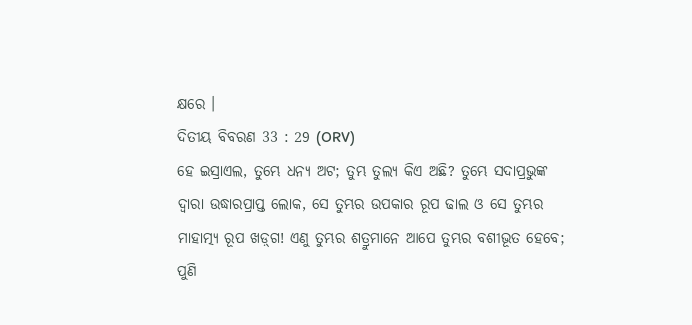କ୍ଷରେ ।
ଦିତୀୟ ବିବରଣ 33 : 29 (ORV)
ହେ ଇସ୍ରାଏଲ, ତୁମ୍ଭେ ଧନ୍ୟ ଅଟ; ତୁମ୍ଭ ତୁଲ୍ୟ କିଏ ଅଛି? ତୁମ୍ଭେ ସଦାପ୍ରଭୁଙ୍କ ଦ୍ଵାରା ଉଦ୍ଧାରପ୍ରାପ୍ତ ଲୋକ, ସେ ତୁମ୍ଭର ଉପକାର ରୂପ ଢାଲ ଓ ସେ ତୁମ୍ଭର ମାହାତ୍ମ୍ୟ ରୂପ ଖଡ଼୍‍ଗ! ଏଣୁ ତୁମ୍ଭର ଶତ୍ରୁମାନେ ଆପେ ତୁମ୍ଭର ବଶୀଭୂତ ହେବେ; ପୁଣି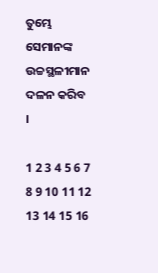ତୁମ୍ଭେ ସେମାନଙ୍କ ଉଚ୍ଚସ୍ଥଳୀମାନ ଦଳନ କରିବ ।

1 2 3 4 5 6 7 8 9 10 11 12 13 14 15 16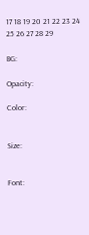17 18 19 20 21 22 23 24 25 26 27 28 29

BG:

Opacity:

Color:


Size:


Font: